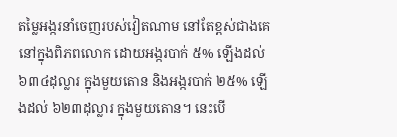តម្លៃអង្ករនាំចេញរបស់វៀតណាម នៅតែខ្ពស់ជាងគេនៅក្នុងពិភពលោក ដោយអង្ករបាក់ ៥% ឡើងដល់ ៦៣៤ដុល្លារ ក្នុងមួយតោន និងអង្ករបាក់ ២៥% ឡើងដល់ ៦២៣ដុល្លារ ក្នុងមួយតោន។ នេះបើ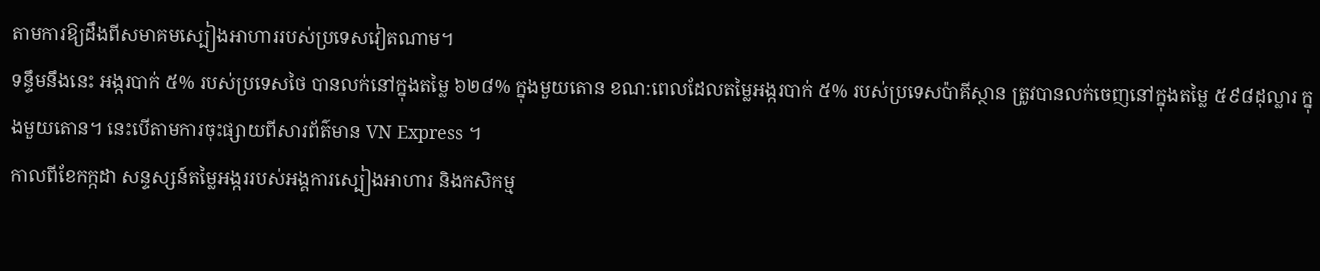តាមការឱ្យដឹងពីសមាគមស្បៀងអាហាររបស់ប្រទេសវៀតណាម។
ទន្ទឹមនឹងនេះ អង្ករបាក់ ៥% របស់ប្រទេសថៃ បានលក់នៅក្នុងតម្លៃ ៦២៨% ក្នុងមួយតោន ខណ:ពេលដែលតម្លៃអង្ករបាក់ ៥% របស់ប្រទេសប៉ាគីស្ថាន ត្រូវបានលក់ចេញនៅក្នុងតម្លៃ ៥៩៨ដុល្លារ ក្នុងមួយតោន។ នេះបើតាមការចុះផ្សាយពីសារព័ត៌មាន VN Express ។
កាលពីខែកក្កដា សន្ទស្សន៍តម្លៃអង្កររបស់អង្គការស្បៀងអាហារ និងកសិកម្ម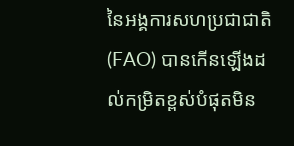នៃអង្គការសហប្រជាជាតិ (FAO) បានកើនឡើងដល់កម្រិតខ្ពស់បំផុតមិន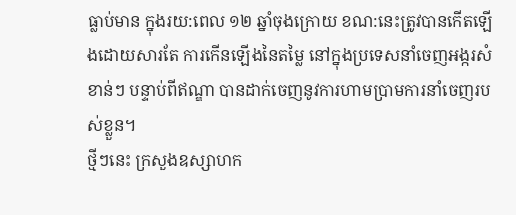ធ្លាប់មាន ក្នុងរយ:ពេល ១២ ឆ្នាំចុងក្រោយ ខណ:នេះត្រូវបានកើតឡើងដោយសារតែ ការកើនឡើងនៃតម្លៃ នៅក្នុងប្រទេសនាំចេញអង្ករសំខាន់ៗ បន្ទាប់ពីឥណ្ឌា បានដាក់ចេញនូវការហាមប្រាមការនាំចេញរបស់ខ្លួន។
ថ្មីៗនេះ ក្រសួងឧស្សាហក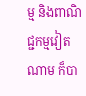ម្ម និងពាណិជ្ជកម្មវៀតណាម ក៏បា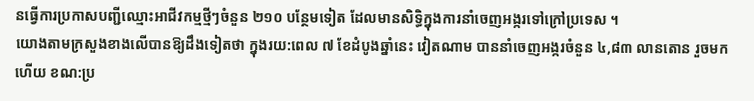នធ្វើការប្រកាសបញ្ជីឈ្មោះអាជីវកម្មថ្មីៗចំនួន ២១០ បន្ថែមទៀត ដែលមានសិទ្ធិក្នុងការនាំចេញអង្ករទៅក្រៅប្រទេស ។
យោងតាមក្រសួងខាងលើបានឱ្យដឹងទៀតថា ក្នុងរយ:ពេល ៧ ខែដំបូងឆ្នាំនេះ វៀតណាម បាននាំចេញអង្ករចំនួន ៤,៨៣ លានតោន រួចមកហើយ ខណ:ប្រ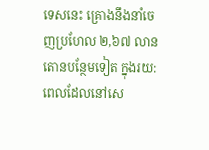ទេសនេះ គ្រោងនឹងនាំចេញប្រហែល ២,៦៧ លានតោនបន្ថែមទៀត ក្នុងរយ:ពេលដែលនៅសេ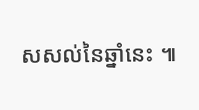សសល់នៃឆ្នាំនេះ ៕